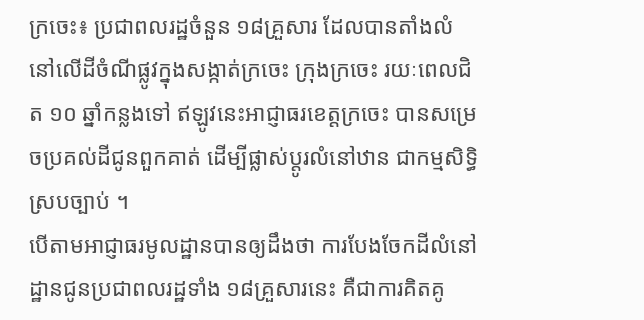ក្រចេះ៖ ប្រជាពលរដ្ឋចំនួន ១៨គ្រួសារ ដែលបានតាំងលំនៅលើដីចំណីផ្លូវក្នុងសង្កាត់ក្រចេះ ក្រុងក្រចេះ រយៈពេលជិត ១០ ឆ្នាំកន្លងទៅ ឥឡូវនេះអាជ្ញាធរខេត្តក្រចេះ បានសម្រេចប្រគល់ដីជូនពួកគាត់ ដើម្បីផ្លាស់ប្ដូរលំនៅឋាន ជាកម្មសិទ្ធិស្របច្បាប់ ។
បើតាមអាជ្ញាធរមូលដ្ឋានបានឲ្យដឹងថា ការបែងចែកដីលំនៅដ្ឋានជូនប្រជាពលរដ្ឋទាំង ១៨គ្រួសារនេះ គឺជាការគិតគូ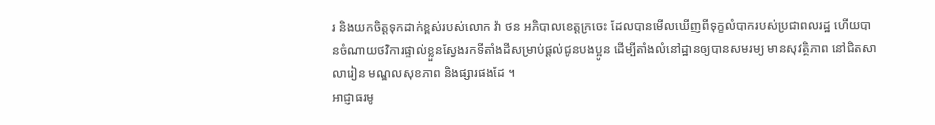រ និងយកចិត្តទុកដាក់ខ្ពស់របស់លោក វ៉ា ថន អភិបាលខេត្តក្រចេះ ដែលបានមើលឃើញពីទុក្ខលំបាករបស់ប្រជាពលរដ្ឋ ហើយបានចំណាយថវិការផ្ទាល់ខ្លួនស្វែងរកទីតាំងដីសម្រាប់ផ្ដល់ជូនបងប្អូន ដើម្បីតាំងលំនៅដ្ឋានឲ្យបានសមរម្យ មានសុវត្ថិភាព នៅជិតសាលារៀន មណ្ឌលសុខភាព និងផ្សារផងដែ ។
អាជ្ញាធរមូ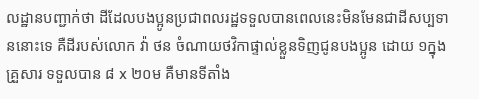លដ្ឋានបញ្ជាក់ថា ដីដែលបងប្អូនប្រជាពលរដ្ឋទទួលបានពេលនេះមិនមែនជាដីសប្បទាននោះទេ គឺដីរបស់លោក វ៉ា ថន ចំណាយថវិកាផ្ទាល់ខ្លួនទិញជូនបងប្អូន ដោយ ១ក្នុងគ្រួសារ ទទួលបាន ៨ x ២០ម គឺមានទីតាំង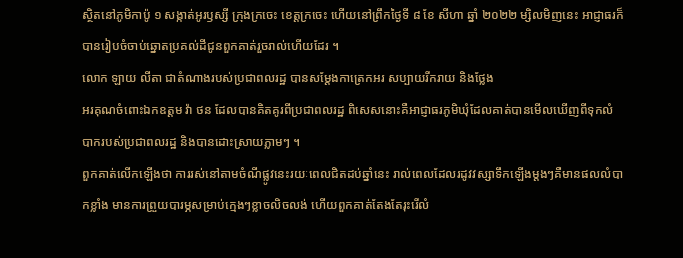ស្ថិតនៅភូមិកាប៉ូ ១ សង្កាត់អូរឫស្សី ក្រុងក្រចេះ ខេត្តក្រចេះ ហើយនៅព្រឹកថ្ងៃទី ៨ ខែ សីហា ឆ្នាំ ២០២២ ម្សិលមិញនេះ អាជ្ញាធរក៏បានរៀបចំចាប់ឆ្នោតប្រគល់ដីជូនពួកគាត់រួចរាល់ហើយដែរ ។
លោក ឡាយ លីតា ជាតំណាងរបស់ប្រជាពលរដ្ឋ បានសម្ដែងកាត្រេកអរ សប្បាយរីករាយ និងថ្លែង
អរគុណចំពោះឯកឧត្តម វ៉ា ថន ដែលបានគិតគូរពីប្រជាពលរដ្ឋ ពិសេសនោះគឺអាជ្ញាធរភូមិឃុំដែលគាត់បានមើលឃើញពីទុកលំបាករបស់ប្រជាពលរដ្ឋ និងបានដោះស្រាយភ្លាមៗ ។
ពួកគាត់លើកឡើងថា ការរស់នៅតាមចំណីផ្លូវនេះរយៈពេលជិតដប់ឆ្នាំនេះ រាល់ពេលដែលរដូវវស្សាទឹកឡើងម្ដងៗគឺមានផលលំបាកខ្លាំង មានការព្រួយបារម្ភសម្រាប់ក្មេងៗខ្លាចលិចលង់ ហើយពួកគាត់តែងតែរុះរើលំ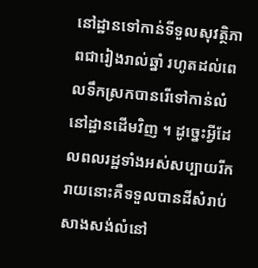នៅដ្ឋានទៅកាន់ទីទួលសុវត្ថិភាពជារៀងរាល់ឆ្នាំ រហូតដល់ពេលទឹកស្រកបានរើទៅកាន់លំនៅដ្ឋានដើមវិញ ។ ដូច្នេះអ្វីដែលពលរដ្ឋទាំងអស់សប្បាយរីករាយនោះគឺទទួលបានដីសំរាប់សាងសង់លំនៅ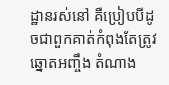ដ្ឋានរស់នៅ គឺប្រៀបបីដូចជាពួកគាត់កំពុងតែត្រូវឆ្នោតអញ្ចឹង តំណាង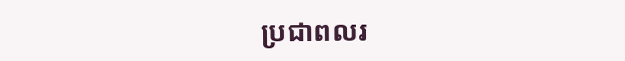ប្រជាពលរ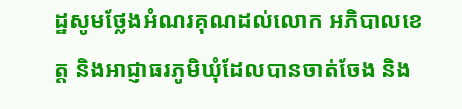ដ្ឋសូមថ្លែងអំណរគុណដល់លោក អភិបាលខេត្ត និងអាជ្ញាធរភូមិឃុំដែលបានចាត់ចែង និង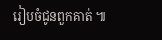រៀបចំជូនពួកគាត់ ៕